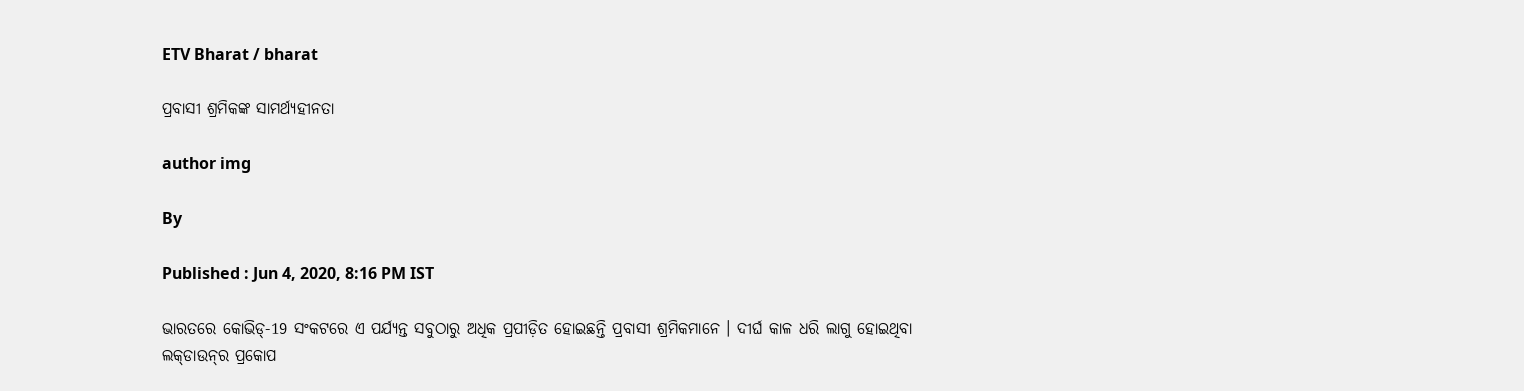ETV Bharat / bharat

ପ୍ରବାସୀ ଶ୍ରମିକଙ୍କ ସାମର୍ଥ୍ୟହୀନତା

author img

By

Published : Jun 4, 2020, 8:16 PM IST

ଭାରତରେ କୋଭିଡ୍‌-19 ସଂକଟରେ ଏ ପର୍ଯ୍ୟନ୍ତ ସବୁଠାରୁ ଅଧିକ ପ୍ରପୀଡ଼ିତ ହୋଇଛନ୍ତି ପ୍ରବାସୀ ଶ୍ରମିକମାନେ । ଦୀର୍ଘ କାଳ ଧରି ଲାଗୁ ହୋଇଥିବା ଲକ୍‌ଡାଉନ୍‌ର ପ୍ରକୋପ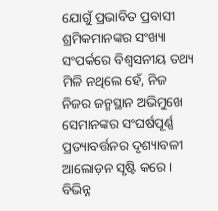ଯୋଗୁଁ ପ୍ରଭାବିତ ପ୍ରବାସୀ ଶ୍ରମିକମାନଙ୍କର ସଂଖ୍ୟା ସଂପର୍କରେ ବିଶ୍ବସନୀୟ ତଥ୍ୟ ମିଳି ନଥିଲେ ହେଁ, ନିଜ ନିଜର ଜନ୍ମସ୍ଥାନ ଅଭିମୁଖେ ସେମାନଙ୍କର ସଂଘର୍ଷପୂର୍ଣ୍ଣ ପ୍ରତ୍ୟାବର୍ତ୍ତନର ଦୃଶ୍ୟାବଳୀ ଆଲୋଡ଼ନ ସୃଷ୍ଟି କରେ । ବିଭିନ୍ନ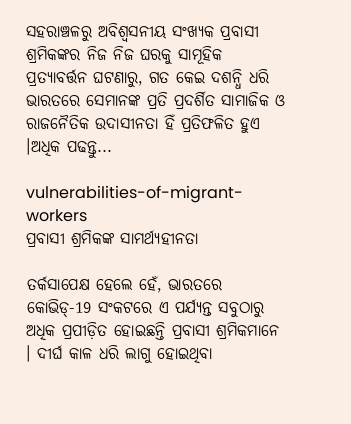ସହରାଞ୍ଚଳରୁ ଅବିଶ୍ବସନୀୟ ସଂଖ୍ୟକ ପ୍ରବାସୀ ଶ୍ରମିକଙ୍କର ନିଜ ନିଜ ଘରକୁ ସାମୂହିକ ପ୍ରତ୍ୟାବର୍ତ୍ତନ ଘଟଣାରୁ, ଗତ କେଇ ଦଶନ୍ଧି ଧରି ଭାରତରେ ସେମାନଙ୍କ ପ୍ରତି ପ୍ରଦର୍ଶିତ ସାମାଜିକ ଓ ରାଜନୈତିକ ଉଦାସୀନତା ହିଁ ପ୍ରତିଫଳିତ ହୁଏ ।ଅଧିକ ପଢନ୍ତୁ...

vulnerabilities-of-migrant-workers
ପ୍ରବାସୀ ଶ୍ରମିକଙ୍କ ସାମର୍ଥ୍ୟହୀନତା

ତର୍କସାପେକ୍ଷ ହେଲେ ହେଁ, ଭାରତରେ କୋଭିଡ୍‌-19 ସଂକଟରେ ଏ ପର୍ଯ୍ୟନ୍ତ ସବୁଠାରୁ ଅଧିକ ପ୍ରପୀଡ଼ିତ ହୋଇଛନ୍ତି ପ୍ରବାସୀ ଶ୍ରମିକମାନେ । ଦୀର୍ଘ କାଳ ଧରି ଲାଗୁ ହୋଇଥିବା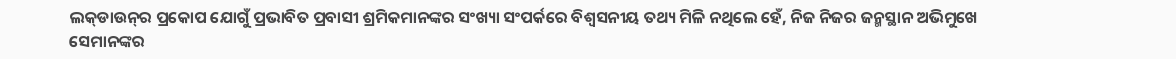ଲକ୍‌ଡାଉନ୍‌ର ପ୍ରକୋପ ଯୋଗୁଁ ପ୍ରଭାବିତ ପ୍ରବାସୀ ଶ୍ରମିକମାନଙ୍କର ସଂଖ୍ୟା ସଂପର୍କରେ ବିଶ୍ବସନୀୟ ତଥ୍ୟ ମିଳି ନଥିଲେ ହେଁ, ନିଜ ନିଜର ଜନ୍ମସ୍ଥାନ ଅଭିମୁଖେ ସେମାନଙ୍କର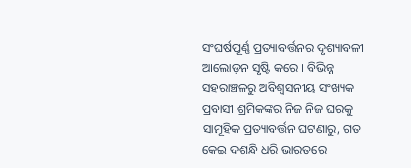ସଂଘର୍ଷପୂର୍ଣ୍ଣ ପ୍ରତ୍ୟାବର୍ତ୍ତନର ଦୃଶ୍ୟାବଳୀ ଆଲୋଡ଼ନ ସୃଷ୍ଟି କରେ । ବିଭିନ୍ନ ସହରାଞ୍ଚଳରୁ ଅବିଶ୍ବସନୀୟ ସଂଖ୍ୟକ ପ୍ରବାସୀ ଶ୍ରମିକଙ୍କର ନିଜ ନିଜ ଘରକୁ ସାମୂହିକ ପ୍ରତ୍ୟାବର୍ତ୍ତନ ଘଟଣାରୁ, ଗତ କେଇ ଦଶନ୍ଧି ଧରି ଭାରତରେ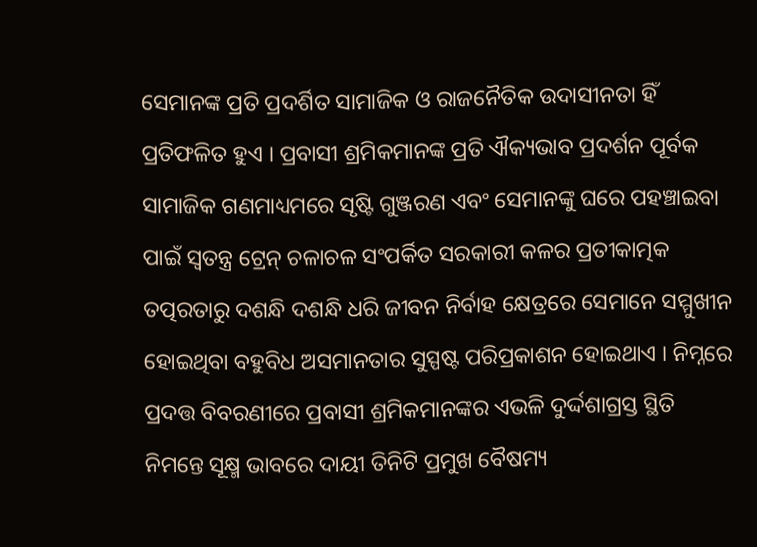ସେମାନଙ୍କ ପ୍ରତି ପ୍ରଦର୍ଶିତ ସାମାଜିକ ଓ ରାଜନୈତିକ ଉଦାସୀନତା ହିଁ ପ୍ରତିଫଳିତ ହୁଏ । ପ୍ରବାସୀ ଶ୍ରମିକମାନଙ୍କ ପ୍ରତି ଐକ୍ୟଭାବ ପ୍ରଦର୍ଶନ ପୂର୍ବକ ସାମାଜିକ ଗଣମାଧ୍ୟମରେ ସୃଷ୍ଟି ଗୁଞ୍ଜରଣ ଏବଂ ସେମାନଙ୍କୁ ଘରେ ପହଞ୍ଚାଇବା ପାଇଁ ସ୍ବତନ୍ତ୍ର ଟ୍ରେନ୍‌ ଚଳାଚଳ ସଂପର୍କିତ ସରକାରୀ କଳର ପ୍ରତୀକାତ୍ମକ ତତ୍ପରତାରୁ ଦଶନ୍ଧି ଦଶନ୍ଧି ଧରି ଜୀବନ ନିର୍ବାହ କ୍ଷେତ୍ରରେ ସେମାନେ ସମ୍ମୁଖୀନ ହୋଇଥିବା ବହୁବିଧ ଅସମାନତାର ସୁସ୍ପଷ୍ଟ ପରିପ୍ରକାଶନ ହୋଇଥାଏ । ନିମ୍ନରେ ପ୍ରଦତ୍ତ ବିବରଣୀରେ ପ୍ରବାସୀ ଶ୍ରମିକମାନଙ୍କର ଏଭଳି ଦୁର୍ଦ୍ଦଶାଗ୍ରସ୍ତ ସ୍ଥିତି ନିମନ୍ତେ ସୂକ୍ଷ୍ମ ଭାବରେ ଦାୟୀ ତିନିଟି ପ୍ରମୁଖ ବୈଷମ୍ୟ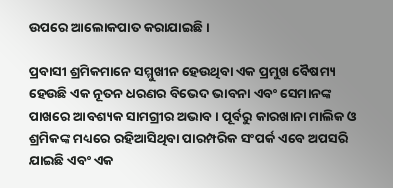ଉପରେ ଆଲୋକପାତ କରାଯାଇଛି ।

ପ୍ରବାସୀ ଶ୍ରମିକମାନେ ସମ୍ମୁଖୀନ ହେଉଥିବା ଏକ ପ୍ରମୁଖ ବୈଷମ୍ୟ ହେଉଛି ଏକ ନୂତନ ଧରଣର ବିଭେଦ ଭାବନା ଏବଂ ସେମାନଙ୍କ ପାଖରେ ଆବଶ୍ୟକ ସାମଗ୍ରୀର ଅଭାବ । ପୂର୍ବରୁ କାରଖାନା ମାଲିକ ଓ ଶ୍ରମିକଙ୍କ ମଧ୍ୟରେ ରହିଆସିଥିବା ପାରମ୍ପରିକ ସଂପର୍କ ଏବେ ଅପସରି ଯାଇଛି ଏବଂ ଏକ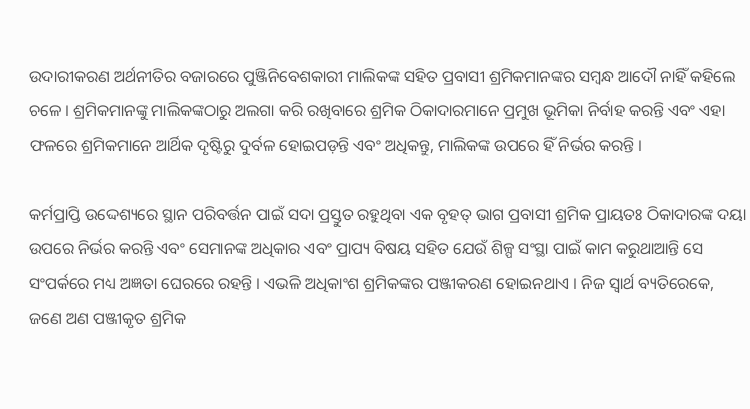ଉଦାରୀକରଣ ଅର୍ଥନୀତିର ବଜାରରେ ପୁଞ୍ଜିନିବେଶକାରୀ ମାଲିକଙ୍କ ସହିତ ପ୍ରବାସୀ ଶ୍ରମିକମାନଙ୍କର ସମ୍ବନ୍ଧ ଆଦୌ ନାହିଁ କହିଲେ ଚଳେ । ଶ୍ରମିକମାନଙ୍କୁ ମାଲିକଙ୍କଠାରୁ ଅଲଗା କରି ରଖିବାରେ ଶ୍ରମିକ ଠିକାଦାରମାନେ ପ୍ରମୁଖ ଭୂମିକା ନିର୍ବାହ କରନ୍ତି ଏବଂ ଏହା ଫଳରେ ଶ୍ରମିକମାନେ ଆର୍ଥିକ ଦୃଷ୍ଟିରୁ ଦୁର୍ବଳ ହୋଇପଡ଼ନ୍ତି ଏବଂ ଅଧିକନ୍ତୁ, ମାଲିକଙ୍କ ଉପରେ ହିଁ ନିର୍ଭର କରନ୍ତି ।

କର୍ମପ୍ରାପ୍ତି ଉଦ୍ଦେଶ୍ୟରେ ସ୍ଥାନ ପରିବର୍ତ୍ତନ ପାଇଁ ସଦା ପ୍ରସ୍ତୁତ ରହୁଥିବା ଏକ ବୃହତ୍‌ ଭାଗ ପ୍ରବାସୀ ଶ୍ରମିକ ପ୍ରାୟତଃ ଠିକାଦାରଙ୍କ ଦୟା ଉପରେ ନିର୍ଭର କରନ୍ତି ଏବଂ ସେମାନଙ୍କ ଅଧିକାର ଏବଂ ପ୍ରାପ୍ୟ ବିଷୟ ସହିତ ଯେଉଁ ଶିଳ୍ପ ସଂସ୍ଥା ପାଇଁ କାମ କରୁଥାଆନ୍ତି ସେ ସଂପର୍କରେ ମଧ୍ୟ ଅଜ୍ଞତା ଘେରରେ ରହନ୍ତି । ଏଭଳି ଅଧିକାଂଶ ଶ୍ରମିକଙ୍କର ପଞ୍ଜୀକରଣ ହୋଇନଥାଏ । ନିଜ ସ୍ବାର୍ଥ ବ୍ୟତିରେକେ, ଜଣେ ଅଣ ପଞ୍ଜୀକୃତ ଶ୍ରମିକ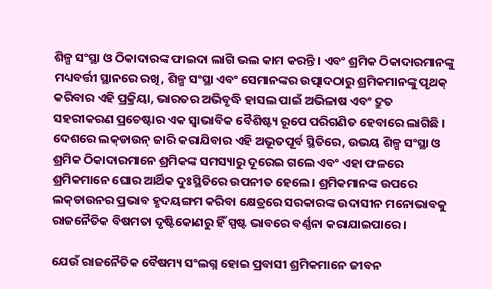ଶିଳ୍ପ ସଂସ୍ଥା ଓ ଠିକାଦାରଙ୍କ ଫାଇଦା ଲାଗି ଭଲ କାମ କରନ୍ତି । ଏବଂ ଶ୍ରମିକ ଠିକାଦାରମାନଙ୍କୁ ମଧ୍ୟବର୍ତ୍ତୀ ସ୍ଥାନରେ ରଖି, ଶିଳ୍ପ ସଂସ୍ଥା ଏବଂ ସେମାନଙ୍କର ଉତ୍ପାଦଠାରୁ ଶ୍ରମିକମାନଙ୍କୁ ପୃଥକ୍‌ କରିବାର ଏହି ପ୍ରକ୍ରିୟା, ଭାରତର ଅଭିବୃଦ୍ଧି ହାସଲ ପାଇଁ ଅଭିଳାଷ ଏବଂ ଦ୍ରୁତ ସହରୀକରଣ ପ୍ରଚେଷ୍ଟାର ଏକ ସ୍ବାଭାବିକ ବୈଶିଷ୍ଟ୍ୟ ରୂପେ ପରିଗଣିତ ହେବାରେ ଲାଗିଛି । ଦେଶରେ ଲକ୍‌ଡାଉନ୍‌ ଜାରି କରାଯିବାର ଏହି ଅଭୂତପୂର୍ବ ସ୍ଥିତିରେ, ଉଭୟ ଶିଳ୍ପ ସଂସ୍ଥା ଓ ଶ୍ରମିକ ଠିକାଦାରମାନେ ଶ୍ରମିକଙ୍କ ସମସ୍ୟାରୁ ଦୂରେଇ ଗଲେ ଏବଂ ଏହା ଫଳରେ ଶ୍ରମିକମାନେ ଘୋର ଆର୍ଥିକ ଦୁଃସ୍ଥିତିରେ ଉପନୀତ ହେଲେ । ଶ୍ରମିକମାନଙ୍କ ଉପରେ ଲକ୍‌ଡାଉନର ପ୍ରଭାବ ହୃଦୟଙ୍ଗମ କରିବା କ୍ଷେତ୍ରରେ ସରକାରଙ୍କ ଉଦାସୀନ ମନୋଭାବକୁ ରାଜନୈତିକ ବିଷମତା ଦୃଷ୍ଟିକୋଣରୁ ହିଁ ସ୍ପଷ୍ଟ ଭାବରେ ବର୍ଣ୍ଣନା କରାଯାଇପାରେ ।

ଯେଉଁ ରାଜନୈତିକ ବୈଷମ୍ୟ ସଂଲଗ୍ନ ହୋଇ ପ୍ରବାସୀ ଶ୍ରମିକମାନେ ଜୀବନ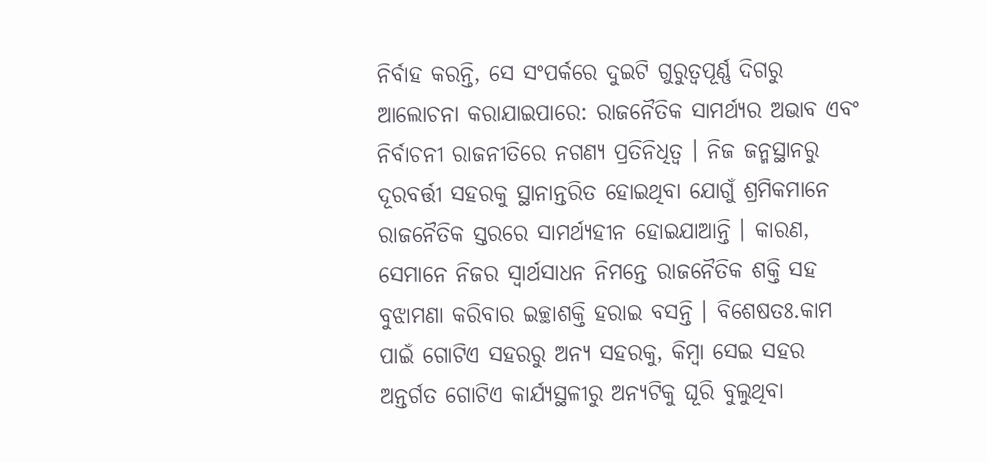ନିର୍ବାହ କରନ୍ତି, ସେ ସଂପର୍କରେ ଦୁଇଟି ଗୁରୁତ୍ବପୂର୍ଣ୍ଣ ଦିଗରୁ ଆଲୋଚନା କରାଯାଇପାରେ: ରାଜନୈତିକ ସାମର୍ଥ୍ୟର ଅଭାବ ଏବଂ ନିର୍ବାଚନୀ ରାଜନୀତିରେ ନଗଣ୍ୟ ପ୍ରତିନିଧିତ୍ବ । ନିଜ ଜନ୍ମସ୍ଥାନରୁ ଦୂରବର୍ତ୍ତୀ ସହରକୁ ସ୍ଥାନାନ୍ତରିତ ହୋଇଥିବା ଯୋଗୁଁ ଶ୍ରମିକମାନେ ରାଜନୈତିକ ସ୍ତରରେ ସାମର୍ଥ୍ୟହୀନ ହୋଇଯାଆନ୍ତି । କାରଣ, ସେମାନେ ନିଜର ସ୍ବାର୍ଥସାଧନ ନିମନ୍ତେ ରାଜନୈତିକ ଶକ୍ତି ସହ ବୁଝାମଣା କରିବାର ଇଚ୍ଛାଶକ୍ତି ହରାଇ ବସନ୍ତି । ବିଶେଷତଃ.କାମ ପାଇଁ ଗୋଟିଏ ସହରରୁ ଅନ୍ୟ ସହରକୁ, କିମ୍ବା ସେଇ ସହର ଅନ୍ତର୍ଗତ ଗୋଟିଏ କାର୍ଯ୍ୟସ୍ଥଳୀରୁ ଅନ୍ୟଟିକୁ ଘୂରି ବୁଲୁଥିବା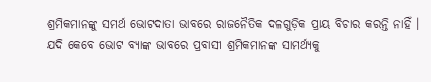ଶ୍ରମିକମାନଙ୍କୁ ସମର୍ଥ ଭୋଟଦାତା ଭାବରେ ରାଜନୈତିକ ଦଳଗୁଡ଼ିକ ପ୍ରାୟ ବିଚାର କରନ୍ତି ନାହିଁ । ଯଦି କେବେ ଭୋଟ ବ୍ୟାଙ୍କ ଭାବରେ ପ୍ରବାସୀ ଶ୍ରମିକମାନଙ୍କ ସାମର୍ଥ୍ୟକୁ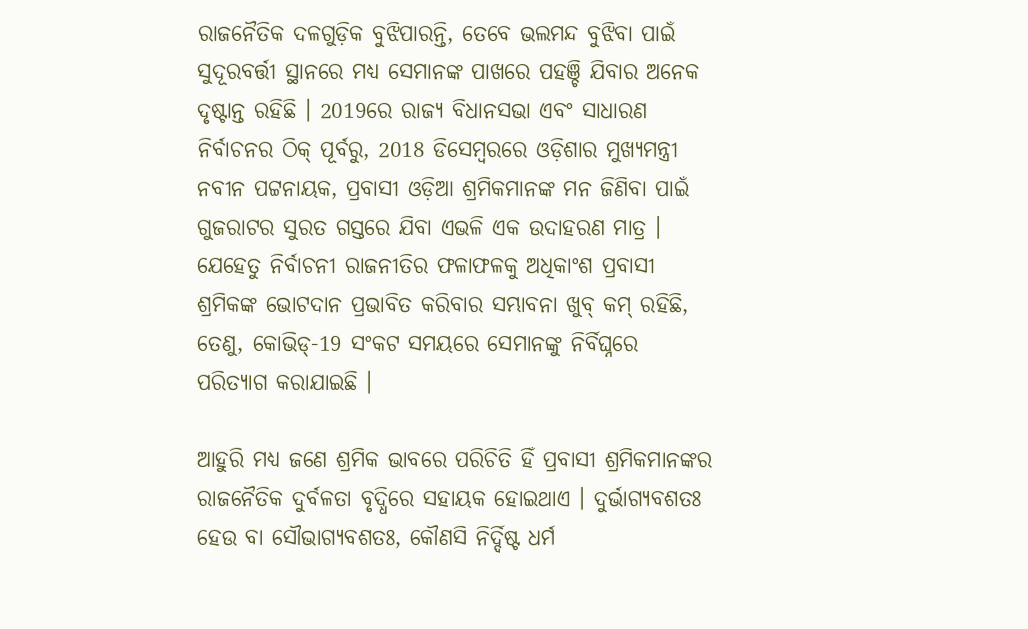ରାଜନୈତିକ ଦଳଗୁଡ଼ିକ ବୁଝିପାରନ୍ତି, ତେବେ ଭଲମନ୍ଦ ବୁଝିବା ପାଇଁ ସୁଦୂରବର୍ତ୍ତୀ ସ୍ଥାନରେ ମଧ୍ୟ ସେମାନଙ୍କ ପାଖରେ ପହଞ୍ଚି ଯିବାର ଅନେକ ଦୃଷ୍ଟାନ୍ତ ରହିଛି । 2019ରେ ରାଜ୍ୟ ବିଧାନସଭା ଏବଂ ସାଧାରଣ ନିର୍ବାଚନର ଠିକ୍‌ ପୂର୍ବରୁ, 2018 ଡିସେମ୍ବରରେ ଓଡ଼ିଶାର ମୁଖ୍ୟମନ୍ତ୍ରୀ ନବୀନ ପଟ୍ଟନାୟକ, ପ୍ରବାସୀ ଓଡ଼ିଆ ଶ୍ରମିକମାନଙ୍କ ମନ ଜିଣିବା ପାଇଁ ଗୁଜରାଟର ସୁରତ ଗସ୍ତରେ ଯିବା ଏଭଳି ଏକ ଉଦାହରଣ ମାତ୍ର । ଯେହେତୁ ନିର୍ବାଚନୀ ରାଜନୀତିର ଫଳାଫଳକୁ ଅଧିକାଂଶ ପ୍ରବାସୀ ଶ୍ରମିକଙ୍କ ଭୋଟଦାନ ପ୍ରଭାବିତ କରିବାର ସମ୍ଭାବନା ଖୁବ୍‌ କମ୍‌ ରହିଛି, ତେଣୁ, କୋଭିଡ୍‌-19 ସଂକଟ ସମୟରେ ସେମାନଙ୍କୁ ନିର୍ବିଘ୍ନରେ ପରିତ୍ୟାଗ କରାଯାଇଛି ।

ଆହୁରି ମଧ୍ୟ ଜଣେ ଶ୍ରମିକ ଭାବରେ ପରିଚିତି ହିଁ ପ୍ରବାସୀ ଶ୍ରମିକମାନଙ୍କର ରାଜନୈତିକ ଦୁର୍ବଳତା ବୃଦ୍ଧିରେ ସହାୟକ ହୋଇଥାଏ । ଦୁର୍ଭାଗ୍ୟବଶତଃ ହେଉ ବା ସୌଭାଗ୍ୟବଶତଃ, କୌଣସି ନିର୍ଦ୍ଦିଷ୍ଟ ଧର୍ମ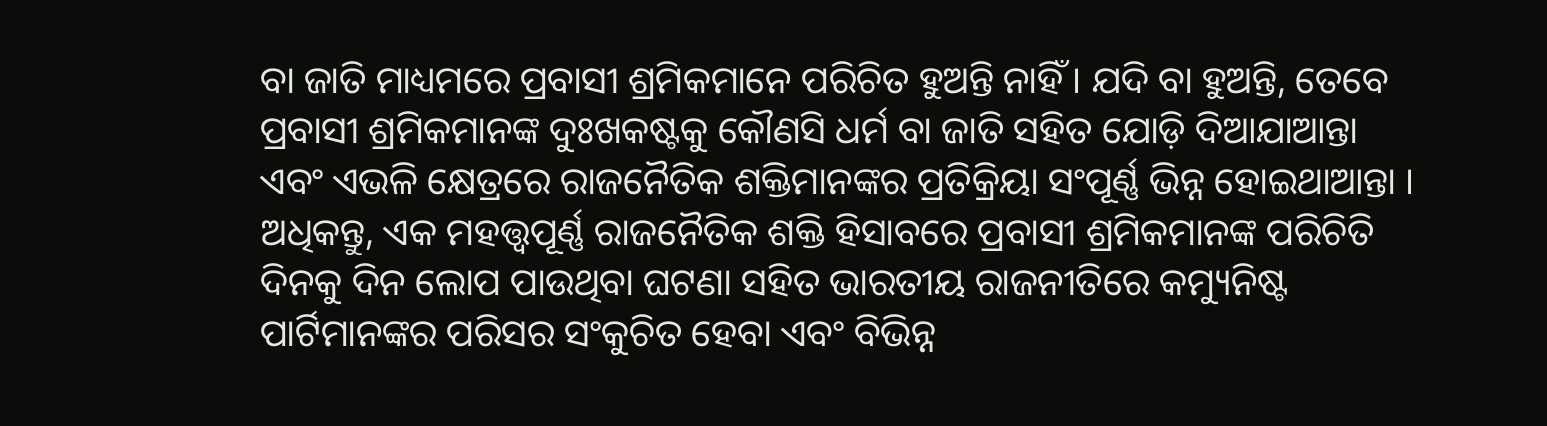ବା ଜାତି ମାଧ୍ୟମରେ ପ୍ରବାସୀ ଶ୍ରମିକମାନେ ପରିଚିତ ହୁଅନ୍ତି ନାହିଁ । ଯଦି ବା ହୁଅନ୍ତି, ତେବେ ପ୍ରବାସୀ ଶ୍ରମିକମାନଙ୍କ ଦୁଃଖକଷ୍ଟକୁ କୌଣସି ଧର୍ମ ବା ଜାତି ସହିତ ଯୋଡ଼ି ଦିଆଯାଆନ୍ତା ଏବଂ ଏଭଳି କ୍ଷେତ୍ରରେ ରାଜନୈତିକ ଶକ୍ତିମାନଙ୍କର ପ୍ରତିକ୍ରିୟା ସଂପୂର୍ଣ୍ଣ ଭିନ୍ନ ହୋଇଥାଆନ୍ତା । ଅଧିକନ୍ତୁ, ଏକ ମହତ୍ତ୍ବପୂର୍ଣ୍ଣ ରାଜନୈତିକ ଶକ୍ତି ହିସାବରେ ପ୍ରବାସୀ ଶ୍ରମିକମାନଙ୍କ ପରିଚିତି ଦିନକୁ ଦିନ ଲୋପ ପାଉଥିବା ଘଟଣା ସହିତ ଭାରତୀୟ ରାଜନୀତିରେ କମ୍ୟୁନିଷ୍ଟ ପାର୍ଟିମାନଙ୍କର ପରିସର ସଂକୁଚିତ ହେବା ଏବଂ ବିଭିନ୍ନ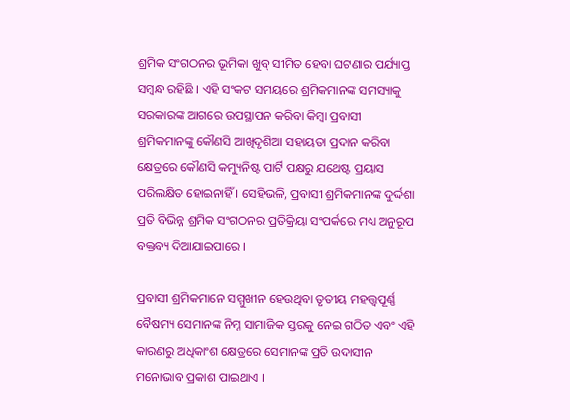ଶ୍ରମିକ ସଂଗଠନର ଭୂମିକା ଖୁବ୍‌ ସୀମିତ ହେବା ଘଟଣାର ପର୍ଯ୍ୟାପ୍ତ ସମ୍ବନ୍ଧ ରହିଛି । ଏହି ସଂକଟ ସମୟରେ ଶ୍ରମିକମାନଙ୍କ ସମସ୍ୟାକୁ ସରକାରଙ୍କ ଆଗରେ ଉପସ୍ଥାପନ କରିବା କିମ୍ବା ପ୍ରବାସୀ ଶ୍ରମିକମାନଙ୍କୁ କୌଣସି ଆଖିଦୃଶିଆ ସହାୟତା ପ୍ରଦାନ କରିବା କ୍ଷେତ୍ରରେ କୌଣସି କମ୍ୟୁନିଷ୍ଟ ପାର୍ଟି ପକ୍ଷରୁ ଯଥେଷ୍ଟ ପ୍ରୟାସ ପରିଲକ୍ଷିତ ହୋଇନାହିଁ । ସେହିଭଳି, ପ୍ରବାସୀ ଶ୍ରମିକମାନଙ୍କ ଦୁର୍ଦ୍ଦଶା ପ୍ରତି ବିଭିନ୍ନ ଶ୍ରମିକ ସଂଗଠନର ପ୍ରତିକ୍ରିୟା ସଂପର୍କରେ ମଧ୍ୟ ଅନୁରୂପ ବକ୍ତବ୍ୟ ଦିଆଯାଇପାରେ ।

ପ୍ରବାସୀ ଶ୍ରମିକମାନେ ସମ୍ମୁଖୀନ ହେଉଥିବା ତୃତୀୟ ମହତ୍ତ୍ବପୂର୍ଣ୍ଣ ବୈଷମ୍ୟ ସେମାନଙ୍କ ନିମ୍ନ ସାମାଜିକ ସ୍ତରକୁ ନେଇ ଗଠିତ ଏବଂ ଏହି କାରଣରୁ ଅଧିକାଂଶ କ୍ଷେତ୍ରରେ ସେମାନଙ୍କ ପ୍ରତି ଉଦାସୀନ ମନୋଭାବ ପ୍ରକାଶ ପାଇଥାଏ ।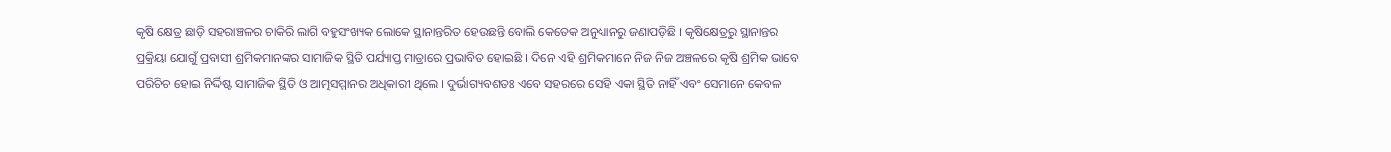କୃଷି କ୍ଷେତ୍ର ଛାଡ଼ି ସହରାଞ୍ଚଳର ଚାକିରି ଲାଗି ବହୁସଂଖ୍ୟକ ଲୋକେ ସ୍ଥାନାନ୍ତରିତ ହେଉଛନ୍ତି ବୋଲି କେତେକ ଅନୁଧ୍ୟାନରୁ ଜଣାପଡ଼ିଛି । କୃଷିକ୍ଷେତ୍ରରୁ ସ୍ଥାନାନ୍ତର ପ୍ରକ୍ରିୟା ଯୋଗୁଁ ପ୍ରବାସୀ ଶ୍ରମିକମାନଙ୍କର ସାମାଜିକ ସ୍ଥିତି ପର୍ଯ୍ୟାପ୍ତ ମାତ୍ରାରେ ପ୍ରଭାବିତ ହୋଇଛି । ଦିନେ ଏହି ଶ୍ରମିକମାନେ ନିଜ ନିଜ ଅଞ୍ଚଳରେ କୃଷି ଶ୍ରମିକ ଭାବେ ପରିଚିଚ ହୋଇ ନିର୍ଦ୍ଦିଷ୍ଟ ସାମାଜିକ ସ୍ଥିତି ଓ ଆତ୍ମସମ୍ମାନର ଅଧିକାରୀ ଥିଲେ । ଦୁର୍ଭାଗ୍ୟବଶତଃ ଏବେ ସହରରେ ସେହି ଏକା ସ୍ଥିତି ନାହିଁ ଏବଂ ସେମାନେ କେବଳ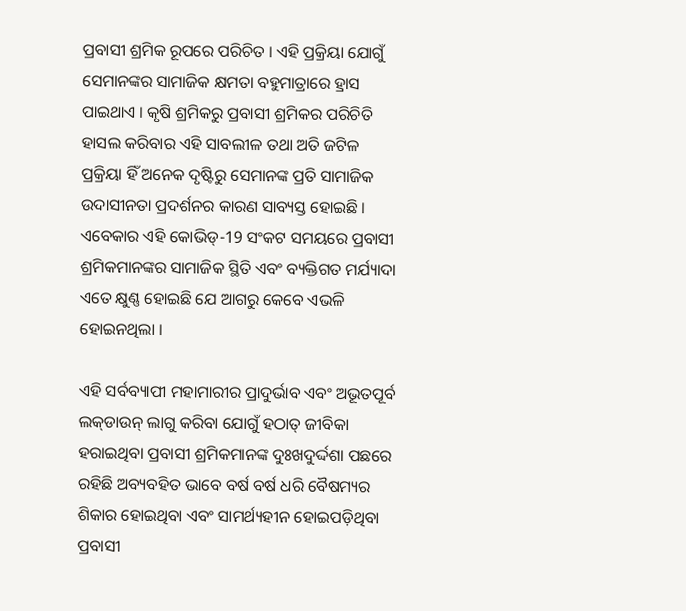ପ୍ରବାସୀ ଶ୍ରମିକ ରୂପରେ ପରିଚିତ । ଏହି ପ୍ରକ୍ରିୟା ଯୋଗୁଁ ସେମାନଙ୍କର ସାମାଜିକ କ୍ଷମତା ବହୁମାତ୍ରାରେ ହ୍ରାସ ପାଇଥାଏ । କୃଷି ଶ୍ରମିକରୁ ପ୍ରବାସୀ ଶ୍ରମିକର ପରିଚିତି ହାସଲ କରିବାର ଏହି ସାବଲୀଳ ତଥା ଅତି ଜଟିଳ ପ୍ରକ୍ରିୟା ହିଁ ଅନେକ ଦୃଷ୍ଟିରୁ ସେମାନଙ୍କ ପ୍ରତି ସାମାଜିକ ଉଦାସୀନତା ପ୍ରଦର୍ଶନର କାରଣ ସାବ୍ୟସ୍ତ ହୋଇଛି । ଏବେକାର ଏହି କୋଭିଡ୍‌-19 ସଂକଟ ସମୟରେ ପ୍ରବାସୀ ଶ୍ରମିକମାନଙ୍କର ସାମାଜିକ ସ୍ଥିତି ଏବଂ ବ୍ୟକ୍ତିଗତ ମର୍ଯ୍ୟାଦା ଏତେ କ୍ଷୁଣ୍ଣ ହୋଇଛି ଯେ ଆଗରୁ କେବେ ଏଭଳି ହୋଇନଥିଲା ।

ଏହି ସର୍ବବ୍ୟାପୀ ମହାମାରୀର ପ୍ରାଦୁର୍ଭାବ ଏବଂ ଅଭୂତପୂର୍ବ ଲକ୍‌ଡାଉନ୍‌ ଲାଗୁ କରିବା ଯୋଗୁଁ ହଠାତ୍‌ ଜୀବିକା ହରାଇଥିବା ପ୍ରବାସୀ ଶ୍ରମିକମାନଙ୍କ ଦୁଃଖଦୁର୍ଦ୍ଦଶା ପଛରେ ରହିଛି ଅବ୍ୟବହିତ ଭାବେ ବର୍ଷ ବର୍ଷ ଧରି ବୈଷମ୍ୟର ଶିକାର ହୋଇଥିବା ଏବଂ ସାମର୍ଥ୍ୟହୀନ ହୋଇପଡ଼ିଥିବା ପ୍ରବାସୀ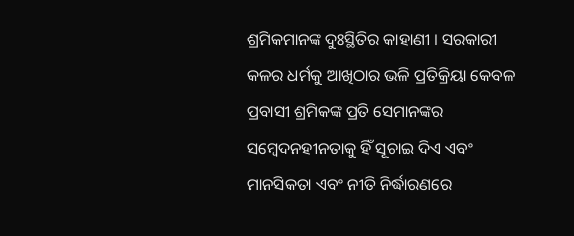ଶ୍ରମିକମାନଙ୍କ ଦୁଃସ୍ଥିତିର କାହାଣୀ । ସରକାରୀ କଳର ଧର୍ମକୁ ଆଖିଠାର ଭଳି ପ୍ରତିକ୍ରିୟା କେବଳ ପ୍ରବାସୀ ଶ୍ରମିକଙ୍କ ପ୍ରତି ସେମାନଙ୍କର ସମ୍ବେଦନହୀନତାକୁ ହିଁ ସୂଚାଇ ଦିଏ ଏବଂ ମାନସିକତା ଏବଂ ନୀତି ନିର୍ଦ୍ଧାରଣରେ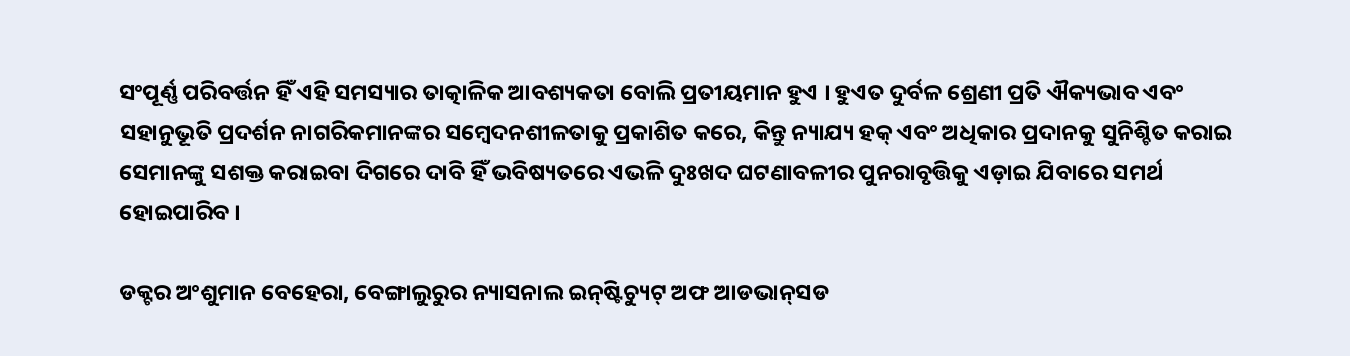ସଂପୂର୍ଣ୍ଣ ପରିବର୍ତ୍ତନ ହିଁ ଏହି ସମସ୍ୟାର ତାତ୍କାଳିକ ଆବଶ୍ୟକତା ବୋଲି ପ୍ରତୀୟମାନ ହୁଏ । ହୁଏତ ଦୁର୍ବଳ ଶ୍ରେଣୀ ପ୍ରତି ଐକ୍ୟଭାବ ଏବଂ ସହାନୁଭୂତି ପ୍ରଦର୍ଶନ ନାଗରିକମାନଙ୍କର ସମ୍ବେଦନଶୀଳତାକୁ ପ୍ରକାଶିତ କରେ, କିନ୍ତୁ ନ୍ୟାଯ୍ୟ ହକ୍‌ ଏବଂ ଅଧିକାର ପ୍ରଦାନକୁ ସୁନିଶ୍ଚିତ କରାଇ ସେମାନଙ୍କୁ ସଶକ୍ତ କରାଇବା ଦିଗରେ ଦାବି ହିଁ ଭବିଷ୍ୟତରେ ଏଭଳି ଦୁଃଖଦ ଘଟଣାବଳୀର ପୁନରାବୃତ୍ତିକୁ ଏଡ଼ାଇ ଯିବାରେ ସମର୍ଥ ହୋଇପାରିବ ।

ଡକ୍ଟର ଅଂଶୁମାନ ବେହେରା, ବେଙ୍ଗାଲୁରୁର ନ୍ୟାସନାଲ ଇନ୍‌ଷ୍ଟିଚ୍ୟୁଟ୍‌ ଅଫ ଆଡଭାନ୍‌ସଡ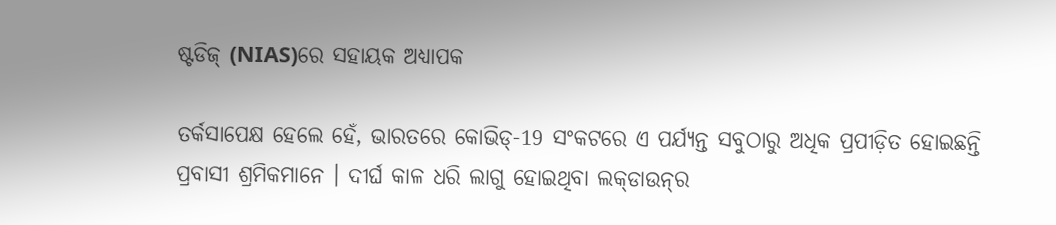ଷ୍ଟଡିଜ୍‌ (NIAS)ରେ ସହାୟକ ଅଧ୍ୟାପକ

ତର୍କସାପେକ୍ଷ ହେଲେ ହେଁ, ଭାରତରେ କୋଭିଡ୍‌-19 ସଂକଟରେ ଏ ପର୍ଯ୍ୟନ୍ତ ସବୁଠାରୁ ଅଧିକ ପ୍ରପୀଡ଼ିତ ହୋଇଛନ୍ତି ପ୍ରବାସୀ ଶ୍ରମିକମାନେ । ଦୀର୍ଘ କାଳ ଧରି ଲାଗୁ ହୋଇଥିବା ଲକ୍‌ଡାଉନ୍‌ର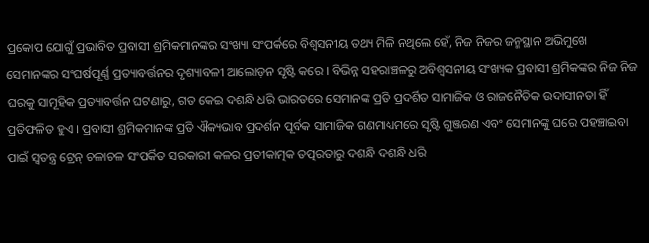ପ୍ରକୋପ ଯୋଗୁଁ ପ୍ରଭାବିତ ପ୍ରବାସୀ ଶ୍ରମିକମାନଙ୍କର ସଂଖ୍ୟା ସଂପର୍କରେ ବିଶ୍ବସନୀୟ ତଥ୍ୟ ମିଳି ନଥିଲେ ହେଁ, ନିଜ ନିଜର ଜନ୍ମସ୍ଥାନ ଅଭିମୁଖେ ସେମାନଙ୍କର ସଂଘର୍ଷପୂର୍ଣ୍ଣ ପ୍ରତ୍ୟାବର୍ତ୍ତନର ଦୃଶ୍ୟାବଳୀ ଆଲୋଡ଼ନ ସୃଷ୍ଟି କରେ । ବିଭିନ୍ନ ସହରାଞ୍ଚଳରୁ ଅବିଶ୍ବସନୀୟ ସଂଖ୍ୟକ ପ୍ରବାସୀ ଶ୍ରମିକଙ୍କର ନିଜ ନିଜ ଘରକୁ ସାମୂହିକ ପ୍ରତ୍ୟାବର୍ତ୍ତନ ଘଟଣାରୁ, ଗତ କେଇ ଦଶନ୍ଧି ଧରି ଭାରତରେ ସେମାନଙ୍କ ପ୍ରତି ପ୍ରଦର୍ଶିତ ସାମାଜିକ ଓ ରାଜନୈତିକ ଉଦାସୀନତା ହିଁ ପ୍ରତିଫଳିତ ହୁଏ । ପ୍ରବାସୀ ଶ୍ରମିକମାନଙ୍କ ପ୍ରତି ଐକ୍ୟଭାବ ପ୍ରଦର୍ଶନ ପୂର୍ବକ ସାମାଜିକ ଗଣମାଧ୍ୟମରେ ସୃଷ୍ଟି ଗୁଞ୍ଜରଣ ଏବଂ ସେମାନଙ୍କୁ ଘରେ ପହଞ୍ଚାଇବା ପାଇଁ ସ୍ବତନ୍ତ୍ର ଟ୍ରେନ୍‌ ଚଳାଚଳ ସଂପର୍କିତ ସରକାରୀ କଳର ପ୍ରତୀକାତ୍ମକ ତତ୍ପରତାରୁ ଦଶନ୍ଧି ଦଶନ୍ଧି ଧରି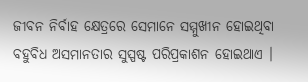ଜୀବନ ନିର୍ବାହ କ୍ଷେତ୍ରରେ ସେମାନେ ସମ୍ମୁଖୀନ ହୋଇଥିବା ବହୁବିଧ ଅସମାନତାର ସୁସ୍ପଷ୍ଟ ପରିପ୍ରକାଶନ ହୋଇଥାଏ ।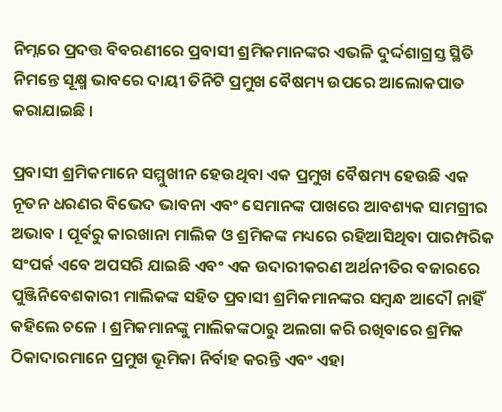ନିମ୍ନରେ ପ୍ରଦତ୍ତ ବିବରଣୀରେ ପ୍ରବାସୀ ଶ୍ରମିକମାନଙ୍କର ଏଭଳି ଦୁର୍ଦ୍ଦଶାଗ୍ରସ୍ତ ସ୍ଥିତି ନିମନ୍ତେ ସୂକ୍ଷ୍ମ ଭାବରେ ଦାୟୀ ତିନିଟି ପ୍ରମୁଖ ବୈଷମ୍ୟ ଉପରେ ଆଲୋକପାତ କରାଯାଇଛି ।

ପ୍ରବାସୀ ଶ୍ରମିକମାନେ ସମ୍ମୁଖୀନ ହେଉଥିବା ଏକ ପ୍ରମୁଖ ବୈଷମ୍ୟ ହେଉଛି ଏକ ନୂତନ ଧରଣର ବିଭେଦ ଭାବନା ଏବଂ ସେମାନଙ୍କ ପାଖରେ ଆବଶ୍ୟକ ସାମଗ୍ରୀର ଅଭାବ । ପୂର୍ବରୁ କାରଖାନା ମାଲିକ ଓ ଶ୍ରମିକଙ୍କ ମଧ୍ୟରେ ରହିଆସିଥିବା ପାରମ୍ପରିକ ସଂପର୍କ ଏବେ ଅପସରି ଯାଇଛି ଏବଂ ଏକ ଉଦାରୀକରଣ ଅର୍ଥନୀତିର ବଜାରରେ ପୁଞ୍ଜିନିବେଶକାରୀ ମାଲିକଙ୍କ ସହିତ ପ୍ରବାସୀ ଶ୍ରମିକମାନଙ୍କର ସମ୍ବନ୍ଧ ଆଦୌ ନାହିଁ କହିଲେ ଚଳେ । ଶ୍ରମିକମାନଙ୍କୁ ମାଲିକଙ୍କଠାରୁ ଅଲଗା କରି ରଖିବାରେ ଶ୍ରମିକ ଠିକାଦାରମାନେ ପ୍ରମୁଖ ଭୂମିକା ନିର୍ବାହ କରନ୍ତି ଏବଂ ଏହା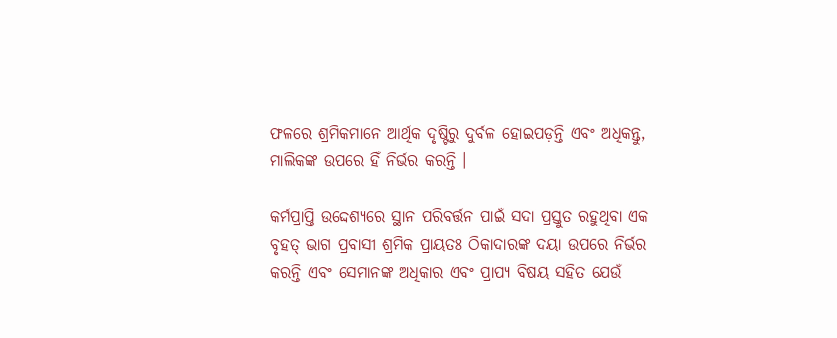ଫଳରେ ଶ୍ରମିକମାନେ ଆର୍ଥିକ ଦୃଷ୍ଟିରୁ ଦୁର୍ବଳ ହୋଇପଡ଼ନ୍ତି ଏବଂ ଅଧିକନ୍ତୁ, ମାଲିକଙ୍କ ଉପରେ ହିଁ ନିର୍ଭର କରନ୍ତି ।

କର୍ମପ୍ରାପ୍ତି ଉଦ୍ଦେଶ୍ୟରେ ସ୍ଥାନ ପରିବର୍ତ୍ତନ ପାଇଁ ସଦା ପ୍ରସ୍ତୁତ ରହୁଥିବା ଏକ ବୃହତ୍‌ ଭାଗ ପ୍ରବାସୀ ଶ୍ରମିକ ପ୍ରାୟତଃ ଠିକାଦାରଙ୍କ ଦୟା ଉପରେ ନିର୍ଭର କରନ୍ତି ଏବଂ ସେମାନଙ୍କ ଅଧିକାର ଏବଂ ପ୍ରାପ୍ୟ ବିଷୟ ସହିତ ଯେଉଁ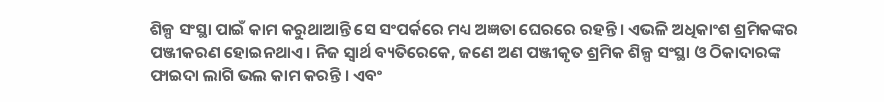ଶିଳ୍ପ ସଂସ୍ଥା ପାଇଁ କାମ କରୁଥାଆନ୍ତି ସେ ସଂପର୍କରେ ମଧ୍ୟ ଅଜ୍ଞତା ଘେରରେ ରହନ୍ତି । ଏଭଳି ଅଧିକାଂଶ ଶ୍ରମିକଙ୍କର ପଞ୍ଜୀକରଣ ହୋଇନଥାଏ । ନିଜ ସ୍ବାର୍ଥ ବ୍ୟତିରେକେ, ଜଣେ ଅଣ ପଞ୍ଜୀକୃତ ଶ୍ରମିକ ଶିଳ୍ପ ସଂସ୍ଥା ଓ ଠିକାଦାରଙ୍କ ଫାଇଦା ଲାଗି ଭଲ କାମ କରନ୍ତି । ଏବଂ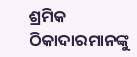ଶ୍ରମିକ ଠିକାଦାରମାନଙ୍କୁ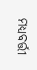ମଧ୍ୟବର୍ତ୍ତୀ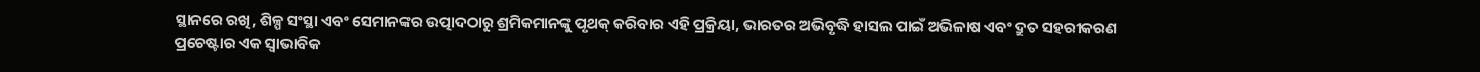ସ୍ଥାନରେ ରଖି, ଶିଳ୍ପ ସଂସ୍ଥା ଏବଂ ସେମାନଙ୍କର ଉତ୍ପାଦଠାରୁ ଶ୍ରମିକମାନଙ୍କୁ ପୃଥକ୍‌ କରିବାର ଏହି ପ୍ରକ୍ରିୟା, ଭାରତର ଅଭିବୃଦ୍ଧି ହାସଲ ପାଇଁ ଅଭିଳାଷ ଏବଂ ଦ୍ରୁତ ସହରୀକରଣ ପ୍ରଚେଷ୍ଟାର ଏକ ସ୍ବାଭାବିକ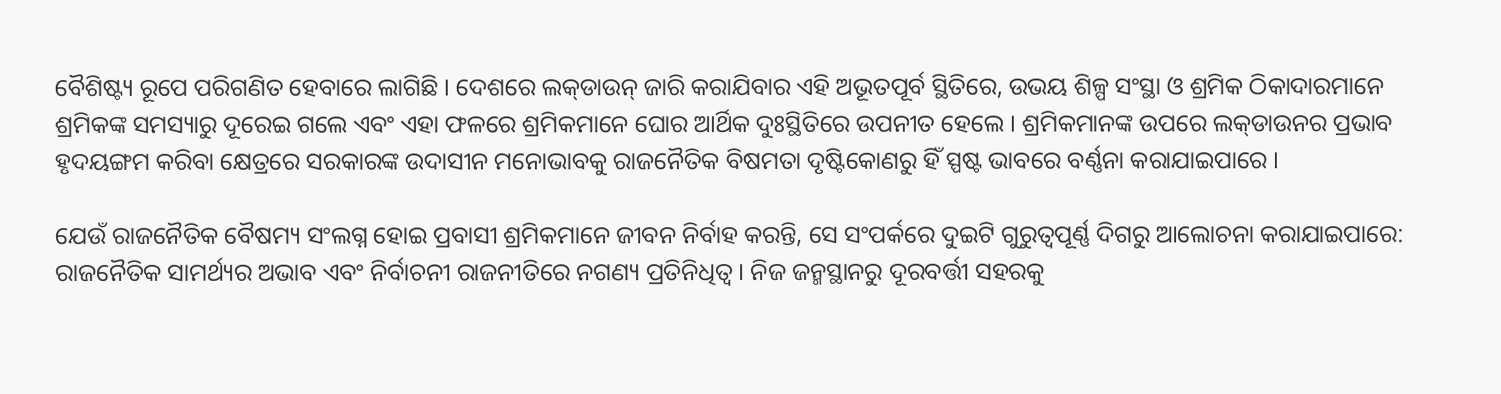ବୈଶିଷ୍ଟ୍ୟ ରୂପେ ପରିଗଣିତ ହେବାରେ ଲାଗିଛି । ଦେଶରେ ଲକ୍‌ଡାଉନ୍‌ ଜାରି କରାଯିବାର ଏହି ଅଭୂତପୂର୍ବ ସ୍ଥିତିରେ, ଉଭୟ ଶିଳ୍ପ ସଂସ୍ଥା ଓ ଶ୍ରମିକ ଠିକାଦାରମାନେ ଶ୍ରମିକଙ୍କ ସମସ୍ୟାରୁ ଦୂରେଇ ଗଲେ ଏବଂ ଏହା ଫଳରେ ଶ୍ରମିକମାନେ ଘୋର ଆର୍ଥିକ ଦୁଃସ୍ଥିତିରେ ଉପନୀତ ହେଲେ । ଶ୍ରମିକମାନଙ୍କ ଉପରେ ଲକ୍‌ଡାଉନର ପ୍ରଭାବ ହୃଦୟଙ୍ଗମ କରିବା କ୍ଷେତ୍ରରେ ସରକାରଙ୍କ ଉଦାସୀନ ମନୋଭାବକୁ ରାଜନୈତିକ ବିଷମତା ଦୃଷ୍ଟିକୋଣରୁ ହିଁ ସ୍ପଷ୍ଟ ଭାବରେ ବର୍ଣ୍ଣନା କରାଯାଇପାରେ ।

ଯେଉଁ ରାଜନୈତିକ ବୈଷମ୍ୟ ସଂଲଗ୍ନ ହୋଇ ପ୍ରବାସୀ ଶ୍ରମିକମାନେ ଜୀବନ ନିର୍ବାହ କରନ୍ତି, ସେ ସଂପର୍କରେ ଦୁଇଟି ଗୁରୁତ୍ବପୂର୍ଣ୍ଣ ଦିଗରୁ ଆଲୋଚନା କରାଯାଇପାରେ: ରାଜନୈତିକ ସାମର୍ଥ୍ୟର ଅଭାବ ଏବଂ ନିର୍ବାଚନୀ ରାଜନୀତିରେ ନଗଣ୍ୟ ପ୍ରତିନିଧିତ୍ବ । ନିଜ ଜନ୍ମସ୍ଥାନରୁ ଦୂରବର୍ତ୍ତୀ ସହରକୁ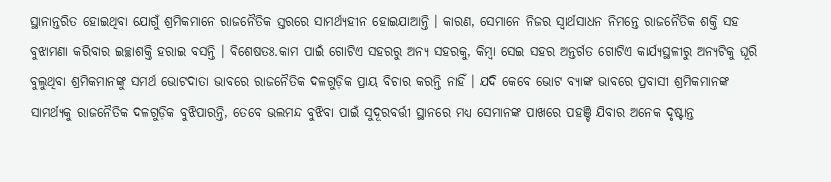ସ୍ଥାନାନ୍ତରିତ ହୋଇଥିବା ଯୋଗୁଁ ଶ୍ରମିକମାନେ ରାଜନୈତିକ ସ୍ତରରେ ସାମର୍ଥ୍ୟହୀନ ହୋଇଯାଆନ୍ତି । କାରଣ, ସେମାନେ ନିଜର ସ୍ବାର୍ଥସାଧନ ନିମନ୍ତେ ରାଜନୈତିକ ଶକ୍ତି ସହ ବୁଝାମଣା କରିବାର ଇଚ୍ଛାଶକ୍ତି ହରାଇ ବସନ୍ତି । ବିଶେଷତଃ.କାମ ପାଇଁ ଗୋଟିଏ ସହରରୁ ଅନ୍ୟ ସହରକୁ, କିମ୍ବା ସେଇ ସହର ଅନ୍ତର୍ଗତ ଗୋଟିଏ କାର୍ଯ୍ୟସ୍ଥଳୀରୁ ଅନ୍ୟଟିକୁ ଘୂରି ବୁଲୁଥିବା ଶ୍ରମିକମାନଙ୍କୁ ସମର୍ଥ ଭୋଟଦାତା ଭାବରେ ରାଜନୈତିକ ଦଳଗୁଡ଼ିକ ପ୍ରାୟ ବିଚାର କରନ୍ତି ନାହିଁ । ଯଦି କେବେ ଭୋଟ ବ୍ୟାଙ୍କ ଭାବରେ ପ୍ରବାସୀ ଶ୍ରମିକମାନଙ୍କ ସାମର୍ଥ୍ୟକୁ ରାଜନୈତିକ ଦଳଗୁଡ଼ିକ ବୁଝିପାରନ୍ତି, ତେବେ ଭଲମନ୍ଦ ବୁଝିବା ପାଇଁ ସୁଦୂରବର୍ତ୍ତୀ ସ୍ଥାନରେ ମଧ୍ୟ ସେମାନଙ୍କ ପାଖରେ ପହଞ୍ଚି ଯିବାର ଅନେକ ଦୃଷ୍ଟାନ୍ତ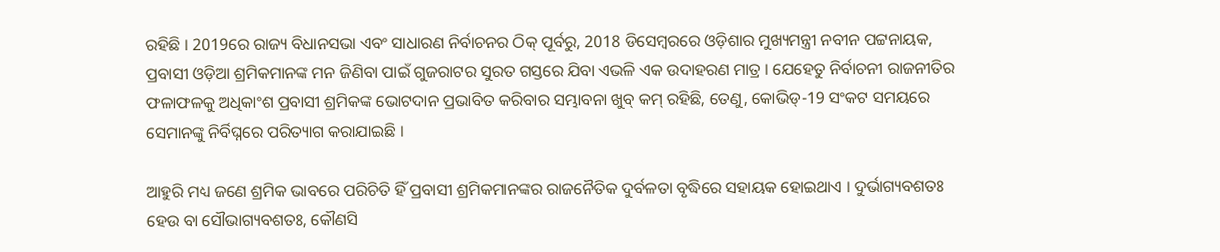ରହିଛି । 2019ରେ ରାଜ୍ୟ ବିଧାନସଭା ଏବଂ ସାଧାରଣ ନିର୍ବାଚନର ଠିକ୍‌ ପୂର୍ବରୁ, 2018 ଡିସେମ୍ବରରେ ଓଡ଼ିଶାର ମୁଖ୍ୟମନ୍ତ୍ରୀ ନବୀନ ପଟ୍ଟନାୟକ, ପ୍ରବାସୀ ଓଡ଼ିଆ ଶ୍ରମିକମାନଙ୍କ ମନ ଜିଣିବା ପାଇଁ ଗୁଜରାଟର ସୁରତ ଗସ୍ତରେ ଯିବା ଏଭଳି ଏକ ଉଦାହରଣ ମାତ୍ର । ଯେହେତୁ ନିର୍ବାଚନୀ ରାଜନୀତିର ଫଳାଫଳକୁ ଅଧିକାଂଶ ପ୍ରବାସୀ ଶ୍ରମିକଙ୍କ ଭୋଟଦାନ ପ୍ରଭାବିତ କରିବାର ସମ୍ଭାବନା ଖୁବ୍‌ କମ୍‌ ରହିଛି, ତେଣୁ, କୋଭିଡ୍‌-19 ସଂକଟ ସମୟରେ ସେମାନଙ୍କୁ ନିର୍ବିଘ୍ନରେ ପରିତ୍ୟାଗ କରାଯାଇଛି ।

ଆହୁରି ମଧ୍ୟ ଜଣେ ଶ୍ରମିକ ଭାବରେ ପରିଚିତି ହିଁ ପ୍ରବାସୀ ଶ୍ରମିକମାନଙ୍କର ରାଜନୈତିକ ଦୁର୍ବଳତା ବୃଦ୍ଧିରେ ସହାୟକ ହୋଇଥାଏ । ଦୁର୍ଭାଗ୍ୟବଶତଃ ହେଉ ବା ସୌଭାଗ୍ୟବଶତଃ, କୌଣସି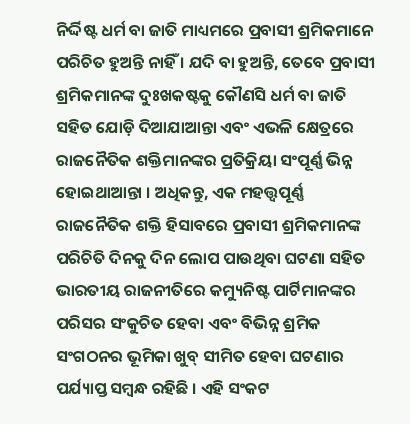ନିର୍ଦ୍ଦିଷ୍ଟ ଧର୍ମ ବା ଜାତି ମାଧ୍ୟମରେ ପ୍ରବାସୀ ଶ୍ରମିକମାନେ ପରିଚିତ ହୁଅନ୍ତି ନାହିଁ । ଯଦି ବା ହୁଅନ୍ତି, ତେବେ ପ୍ରବାସୀ ଶ୍ରମିକମାନଙ୍କ ଦୁଃଖକଷ୍ଟକୁ କୌଣସି ଧର୍ମ ବା ଜାତି ସହିତ ଯୋଡ଼ି ଦିଆଯାଆନ୍ତା ଏବଂ ଏଭଳି କ୍ଷେତ୍ରରେ ରାଜନୈତିକ ଶକ୍ତିମାନଙ୍କର ପ୍ରତିକ୍ରିୟା ସଂପୂର୍ଣ୍ଣ ଭିନ୍ନ ହୋଇଥାଆନ୍ତା । ଅଧିକନ୍ତୁ, ଏକ ମହତ୍ତ୍ବପୂର୍ଣ୍ଣ ରାଜନୈତିକ ଶକ୍ତି ହିସାବରେ ପ୍ରବାସୀ ଶ୍ରମିକମାନଙ୍କ ପରିଚିତି ଦିନକୁ ଦିନ ଲୋପ ପାଉଥିବା ଘଟଣା ସହିତ ଭାରତୀୟ ରାଜନୀତିରେ କମ୍ୟୁନିଷ୍ଟ ପାର୍ଟିମାନଙ୍କର ପରିସର ସଂକୁଚିତ ହେବା ଏବଂ ବିଭିନ୍ନ ଶ୍ରମିକ ସଂଗଠନର ଭୂମିକା ଖୁବ୍‌ ସୀମିତ ହେବା ଘଟଣାର ପର୍ଯ୍ୟାପ୍ତ ସମ୍ବନ୍ଧ ରହିଛି । ଏହି ସଂକଟ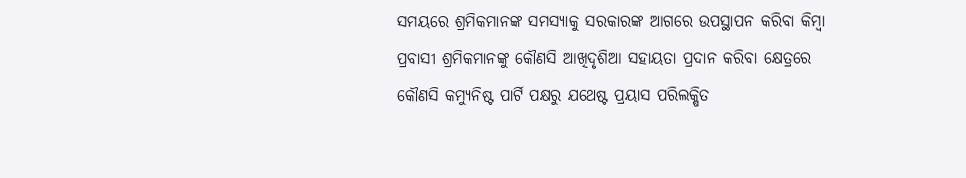ସମୟରେ ଶ୍ରମିକମାନଙ୍କ ସମସ୍ୟାକୁ ସରକାରଙ୍କ ଆଗରେ ଉପସ୍ଥାପନ କରିବା କିମ୍ବା ପ୍ରବାସୀ ଶ୍ରମିକମାନଙ୍କୁ କୌଣସି ଆଖିଦୃଶିଆ ସହାୟତା ପ୍ରଦାନ କରିବା କ୍ଷେତ୍ରରେ କୌଣସି କମ୍ୟୁନିଷ୍ଟ ପାର୍ଟି ପକ୍ଷରୁ ଯଥେଷ୍ଟ ପ୍ରୟାସ ପରିଲକ୍ଷିତ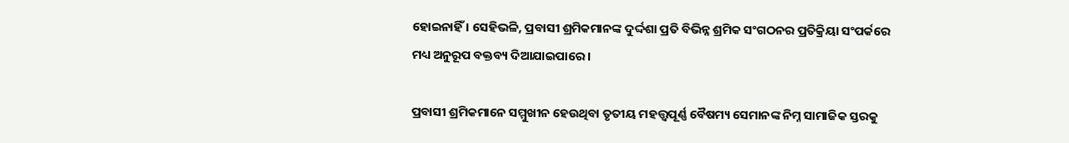ହୋଇନାହିଁ । ସେହିଭଳି, ପ୍ରବାସୀ ଶ୍ରମିକମାନଙ୍କ ଦୁର୍ଦ୍ଦଶା ପ୍ରତି ବିଭିନ୍ନ ଶ୍ରମିକ ସଂଗଠନର ପ୍ରତିକ୍ରିୟା ସଂପର୍କରେ ମଧ୍ୟ ଅନୁରୂପ ବକ୍ତବ୍ୟ ଦିଆଯାଇପାରେ ।

ପ୍ରବାସୀ ଶ୍ରମିକମାନେ ସମ୍ମୁଖୀନ ହେଉଥିବା ତୃତୀୟ ମହତ୍ତ୍ବପୂର୍ଣ୍ଣ ବୈଷମ୍ୟ ସେମାନଙ୍କ ନିମ୍ନ ସାମାଜିକ ସ୍ତରକୁ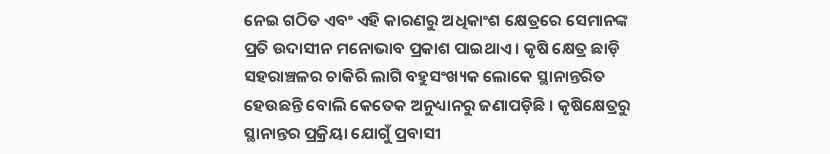ନେଇ ଗଠିତ ଏବଂ ଏହି କାରଣରୁ ଅଧିକାଂଶ କ୍ଷେତ୍ରରେ ସେମାନଙ୍କ ପ୍ରତି ଉଦାସୀନ ମନୋଭାବ ପ୍ରକାଶ ପାଇଥାଏ । କୃଷି କ୍ଷେତ୍ର ଛାଡ଼ି ସହରାଞ୍ଚଳର ଚାକିରି ଲାଗି ବହୁସଂଖ୍ୟକ ଲୋକେ ସ୍ଥାନାନ୍ତରିତ ହେଉଛନ୍ତି ବୋଲି କେତେକ ଅନୁଧ୍ୟାନରୁ ଜଣାପଡ଼ିଛି । କୃଷିକ୍ଷେତ୍ରରୁ ସ୍ଥାନାନ୍ତର ପ୍ରକ୍ରିୟା ଯୋଗୁଁ ପ୍ରବାସୀ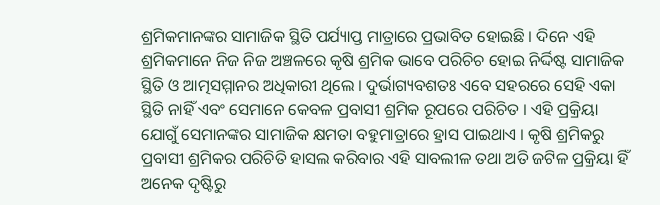ଶ୍ରମିକମାନଙ୍କର ସାମାଜିକ ସ୍ଥିତି ପର୍ଯ୍ୟାପ୍ତ ମାତ୍ରାରେ ପ୍ରଭାବିତ ହୋଇଛି । ଦିନେ ଏହି ଶ୍ରମିକମାନେ ନିଜ ନିଜ ଅଞ୍ଚଳରେ କୃଷି ଶ୍ରମିକ ଭାବେ ପରିଚିଚ ହୋଇ ନିର୍ଦ୍ଦିଷ୍ଟ ସାମାଜିକ ସ୍ଥିତି ଓ ଆତ୍ମସମ୍ମାନର ଅଧିକାରୀ ଥିଲେ । ଦୁର୍ଭାଗ୍ୟବଶତଃ ଏବେ ସହରରେ ସେହି ଏକା ସ୍ଥିତି ନାହିଁ ଏବଂ ସେମାନେ କେବଳ ପ୍ରବାସୀ ଶ୍ରମିକ ରୂପରେ ପରିଚିତ । ଏହି ପ୍ରକ୍ରିୟା ଯୋଗୁଁ ସେମାନଙ୍କର ସାମାଜିକ କ୍ଷମତା ବହୁମାତ୍ରାରେ ହ୍ରାସ ପାଇଥାଏ । କୃଷି ଶ୍ରମିକରୁ ପ୍ରବାସୀ ଶ୍ରମିକର ପରିଚିତି ହାସଲ କରିବାର ଏହି ସାବଲୀଳ ତଥା ଅତି ଜଟିଳ ପ୍ରକ୍ରିୟା ହିଁ ଅନେକ ଦୃଷ୍ଟିରୁ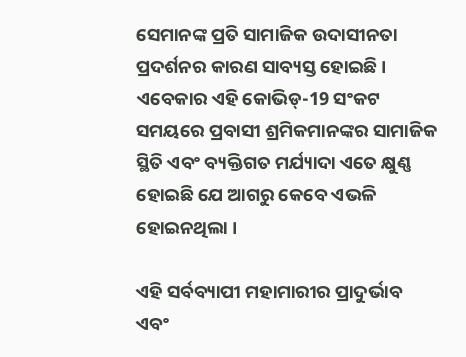ସେମାନଙ୍କ ପ୍ରତି ସାମାଜିକ ଉଦାସୀନତା ପ୍ରଦର୍ଶନର କାରଣ ସାବ୍ୟସ୍ତ ହୋଇଛି । ଏବେକାର ଏହି କୋଭିଡ୍‌-19 ସଂକଟ ସମୟରେ ପ୍ରବାସୀ ଶ୍ରମିକମାନଙ୍କର ସାମାଜିକ ସ୍ଥିତି ଏବଂ ବ୍ୟକ୍ତିଗତ ମର୍ଯ୍ୟାଦା ଏତେ କ୍ଷୁଣ୍ଣ ହୋଇଛି ଯେ ଆଗରୁ କେବେ ଏଭଳି ହୋଇନଥିଲା ।

ଏହି ସର୍ବବ୍ୟାପୀ ମହାମାରୀର ପ୍ରାଦୁର୍ଭାବ ଏବଂ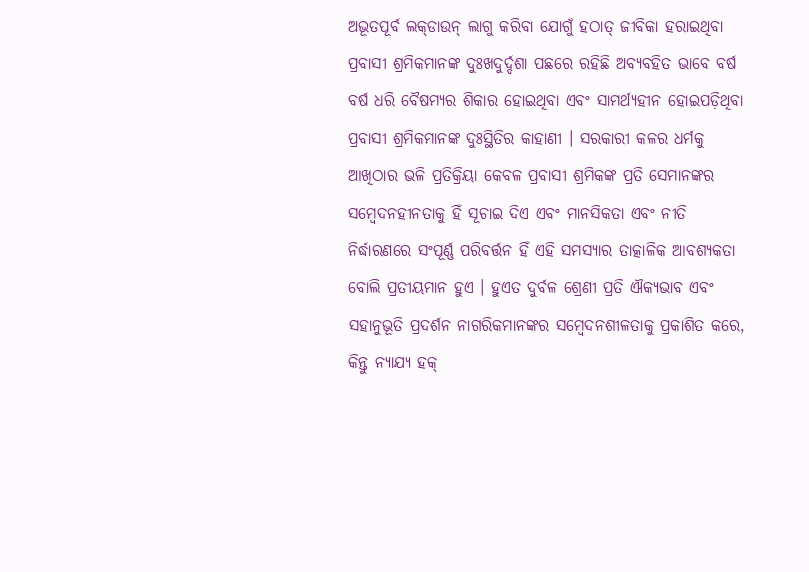ଅଭୂତପୂର୍ବ ଲକ୍‌ଡାଉନ୍‌ ଲାଗୁ କରିବା ଯୋଗୁଁ ହଠାତ୍‌ ଜୀବିକା ହରାଇଥିବା ପ୍ରବାସୀ ଶ୍ରମିକମାନଙ୍କ ଦୁଃଖଦୁର୍ଦ୍ଦଶା ପଛରେ ରହିଛି ଅବ୍ୟବହିତ ଭାବେ ବର୍ଷ ବର୍ଷ ଧରି ବୈଷମ୍ୟର ଶିକାର ହୋଇଥିବା ଏବଂ ସାମର୍ଥ୍ୟହୀନ ହୋଇପଡ଼ିଥିବା ପ୍ରବାସୀ ଶ୍ରମିକମାନଙ୍କ ଦୁଃସ୍ଥିତିର କାହାଣୀ । ସରକାରୀ କଳର ଧର୍ମକୁ ଆଖିଠାର ଭଳି ପ୍ରତିକ୍ରିୟା କେବଳ ପ୍ରବାସୀ ଶ୍ରମିକଙ୍କ ପ୍ରତି ସେମାନଙ୍କର ସମ୍ବେଦନହୀନତାକୁ ହିଁ ସୂଚାଇ ଦିଏ ଏବଂ ମାନସିକତା ଏବଂ ନୀତି ନିର୍ଦ୍ଧାରଣରେ ସଂପୂର୍ଣ୍ଣ ପରିବର୍ତ୍ତନ ହିଁ ଏହି ସମସ୍ୟାର ତାତ୍କାଳିକ ଆବଶ୍ୟକତା ବୋଲି ପ୍ରତୀୟମାନ ହୁଏ । ହୁଏତ ଦୁର୍ବଳ ଶ୍ରେଣୀ ପ୍ରତି ଐକ୍ୟଭାବ ଏବଂ ସହାନୁଭୂତି ପ୍ରଦର୍ଶନ ନାଗରିକମାନଙ୍କର ସମ୍ବେଦନଶୀଳତାକୁ ପ୍ରକାଶିତ କରେ, କିନ୍ତୁ ନ୍ୟାଯ୍ୟ ହକ୍‌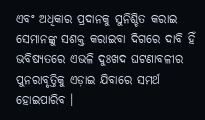ଏବଂ ଅଧିକାର ପ୍ରଦାନକୁ ସୁନିଶ୍ଚିତ କରାଇ ସେମାନଙ୍କୁ ସଶକ୍ତ କରାଇବା ଦିଗରେ ଦାବି ହିଁ ଭବିଷ୍ୟତରେ ଏଭଳି ଦୁଃଖଦ ଘଟଣାବଳୀର ପୁନରାବୃତ୍ତିକୁ ଏଡ଼ାଇ ଯିବାରେ ସମର୍ଥ ହୋଇପାରିବ ।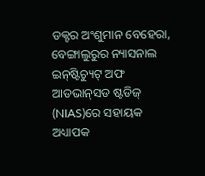ଡକ୍ଟର ଅଂଶୁମାନ ବେହେରା, ବେଙ୍ଗାଲୁରୁର ନ୍ୟାସନାଲ ଇନ୍‌ଷ୍ଟିଚ୍ୟୁଟ୍‌ ଅଫ ଆଡଭାନ୍‌ସଡ ଷ୍ଟଡିଜ୍‌ (NIAS)ରେ ସହାୟକ ଅଧ୍ୟାପକ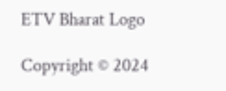ETV Bharat Logo

Copyright © 2024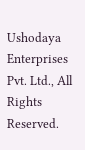Ushodaya Enterprises Pvt. Ltd., All Rights Reserved.